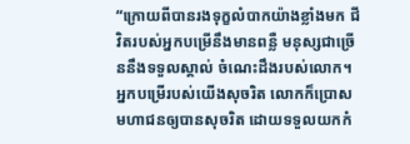“ក្រោយពីបានរងទុក្ខលំបាកយ៉ាងខ្លាំងមក ជីវិតរបស់អ្នកបម្រើនឹងមានពន្លឺ មនុស្សជាច្រើននឹងទទួលស្គាល់ ចំណេះដឹងរបស់លោក។ អ្នកបម្រើរបស់យើងសុចរិត លោកក៏ប្រោសមហាជនឲ្យបានសុចរិត ដោយទទួលយកកំ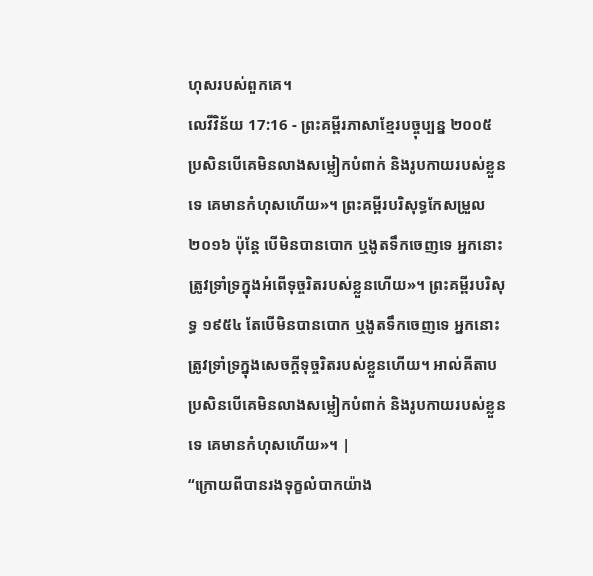ហុសរបស់ពួកគេ។
លេវីវិន័យ 17:16 - ព្រះគម្ពីរភាសាខ្មែរបច្ចុប្បន្ន ២០០៥ ប្រសិនបើគេមិនលាងសម្លៀកបំពាក់ និងរូបកាយរបស់ខ្លួនទេ គេមានកំហុសហើយ»។ ព្រះគម្ពីរបរិសុទ្ធកែសម្រួល ២០១៦ ប៉ុន្តែ បើមិនបានបោក ឬងូតទឹកចេញទេ អ្នកនោះត្រូវទ្រាំទ្រក្នុងអំពើទុច្ចរិតរបស់ខ្លួនហើយ»។ ព្រះគម្ពីរបរិសុទ្ធ ១៩៥៤ តែបើមិនបានបោក ឬងូតទឹកចេញទេ អ្នកនោះត្រូវទ្រាំទ្រក្នុងសេចក្ដីទុច្ចរិតរបស់ខ្លួនហើយ។ អាល់គីតាប ប្រសិនបើគេមិនលាងសម្លៀកបំពាក់ និងរូបកាយរបស់ខ្លួនទេ គេមានកំហុសហើយ»។ |
“ក្រោយពីបានរងទុក្ខលំបាកយ៉ាង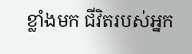ខ្លាំងមក ជីវិតរបស់អ្នក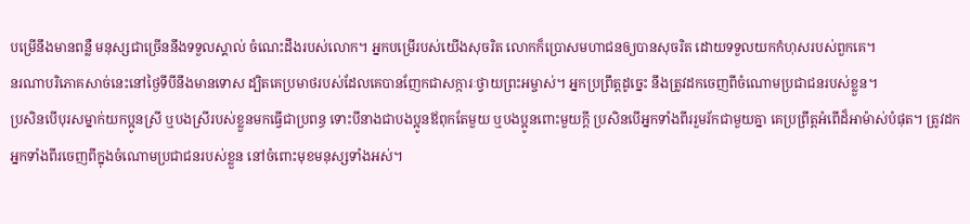បម្រើនឹងមានពន្លឺ មនុស្សជាច្រើននឹងទទួលស្គាល់ ចំណេះដឹងរបស់លោក។ អ្នកបម្រើរបស់យើងសុចរិត លោកក៏ប្រោសមហាជនឲ្យបានសុចរិត ដោយទទួលយកកំហុសរបស់ពួកគេ។
នរណាបរិភោគសាច់នេះនៅថ្ងៃទីបីនឹងមានទោស ដ្បិតគេប្រមាថរបស់ដែលគេបានញែកជាសក្ការៈថ្វាយព្រះអម្ចាស់។ អ្នកប្រព្រឹត្តដូច្នេះ នឹងត្រូវដកចេញពីចំណោមប្រជាជនរបស់ខ្លួន។
ប្រសិនបើបុរសម្នាក់យកប្អូនស្រី ឬបងស្រីរបស់ខ្លួនមកធ្វើជាប្រពន្ធ ទោះបីនាងជាបងប្អូនឪពុកតែមួយ ឬបងប្អូនពោះមួយក្ដី ប្រសិនបើអ្នកទាំងពីររួមរ័កជាមួយគ្នា គេប្រព្រឹត្តអំពើដ៏អាម៉ាស់បំផុត។ ត្រូវដកអ្នកទាំងពីរចេញពីក្នុងចំណោមប្រជាជនរបស់ខ្លួន នៅចំពោះមុខមនុស្សទាំងអស់។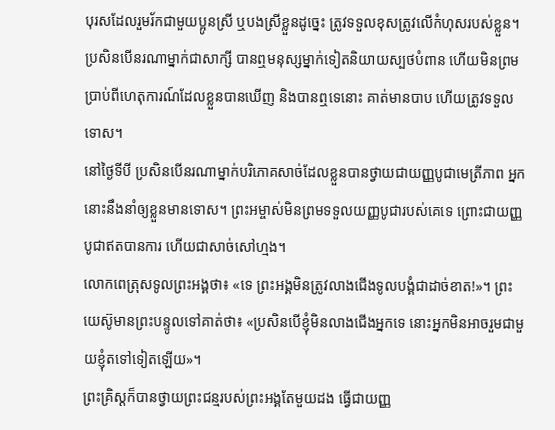បុរសដែលរួមរ័កជាមួយប្អូនស្រី ឬបងស្រីខ្លួនដូច្នេះ ត្រូវទទួលខុសត្រូវលើកំហុសរបស់ខ្លួន។
ប្រសិនបើនរណាម្នាក់ជាសាក្សី បានឮមនុស្សម្នាក់ទៀតនិយាយស្បថបំពាន ហើយមិនព្រមប្រាប់ពីហេតុការណ៍ដែលខ្លួនបានឃើញ និងបានឮទេនោះ គាត់មានបាប ហើយត្រូវទទួលទោស។
នៅថ្ងៃទីបី ប្រសិនបើនរណាម្នាក់បរិភោគសាច់ដែលខ្លួនបានថ្វាយជាយញ្ញបូជាមេត្រីភាព អ្នកនោះនឹងនាំឲ្យខ្លួនមានទោស។ ព្រះអម្ចាស់មិនព្រមទទួលយញ្ញបូជារបស់គេទេ ព្រោះជាយញ្ញបូជាឥតបានការ ហើយជាសាច់សៅហ្មង។
លោកពេត្រុសទូលព្រះអង្គថា៖ «ទេ ព្រះអង្គមិនត្រូវលាងជើងទូលបង្គំជាដាច់ខាត!»។ ព្រះយេស៊ូមានព្រះបន្ទូលទៅគាត់ថា៖ «ប្រសិនបើខ្ញុំមិនលាងជើងអ្នកទេ នោះអ្នកមិនអាចរួមជាមួយខ្ញុំតទៅទៀតឡើយ»។
ព្រះគ្រិស្តក៏បានថ្វាយព្រះជន្មរបស់ព្រះអង្គតែមួយដង ធ្វើជាយញ្ញ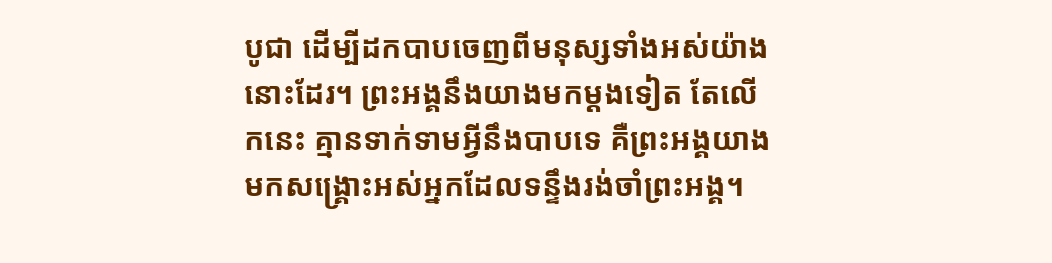បូជា ដើម្បីដកបាបចេញពីមនុស្សទាំងអស់យ៉ាងនោះដែរ។ ព្រះអង្គនឹងយាងមកម្ដងទៀត តែលើកនេះ គ្មានទាក់ទាមអ្វីនឹងបាបទេ គឺព្រះអង្គយាងមកសង្គ្រោះអស់អ្នកដែលទន្ទឹងរង់ចាំព្រះអង្គ។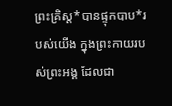ព្រះគ្រិស្ត*បានផ្ទុកបាប*របស់យើង ក្នុងព្រះកាយរបស់ព្រះអង្គ ដែលជា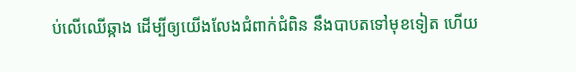ប់លើឈើឆ្កាង ដើម្បីឲ្យយើងលែងជំពាក់ជំពិន នឹងបាបតទៅមុខទៀត ហើយ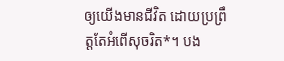ឲ្យយើងមានជីវិត ដោយប្រព្រឹត្តតែអំពើសុចរិត*។ បង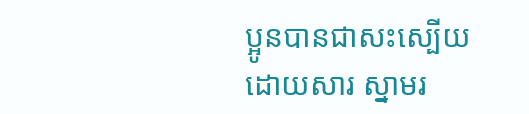ប្អូនបានជាសះស្បើយដោយសារ ស្នាមរ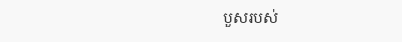បួសរបស់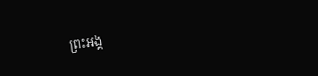ព្រះអង្គ